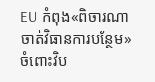EU កំពុង«ពិចារណាចាត់វិធានការបន្ថែម» ចំពោះវិប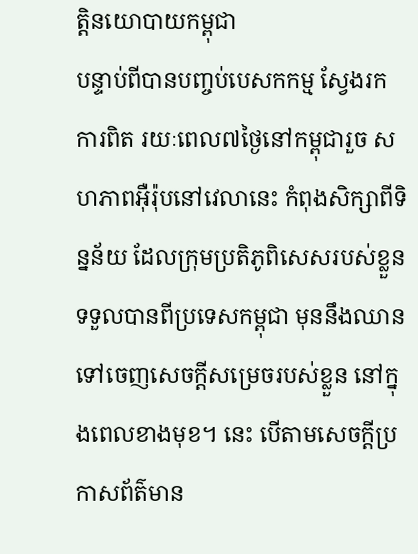ត្តិនយោបាយកម្ពុជា
បន្ទាប់ពីបានបញ្ចប់បេសកកម្ម ស្វែងរកការពិត រយៈពេល៧ថ្ងៃនៅកម្ពុជារួច សហភាពអ៊ឺរ៉ុបនៅវេលានេះ កំពុងសិក្សាពីទិន្នន័យ ដែលក្រុមប្រតិភូពិសេសរបស់ខ្លួន ទទួលបានពីប្រទេសកម្ពុជា មុននឹងឈាន ទៅចេញសេចក្ដីសម្រេចរបស់ខ្លួន នៅក្នុងពេលខាងមុខ។ នេះ បើតាមសេចក្ដីប្រកាសព័ត៌មាន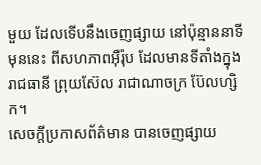មួយ ដែលទើបនឹងចេញផ្សាយ នៅប៉ុន្មាននាទីមុននេះ ពីសហភាពអ៊ឺរ៉ុប ដែលមានទីតាំងក្នុងរាជធានី ព្រុយស៊ែល រាជាណាចក្រ ប៊ែលហ្សិក។
សេចក្ដីប្រកាសព័ត៌មាន បានចេញផ្សាយ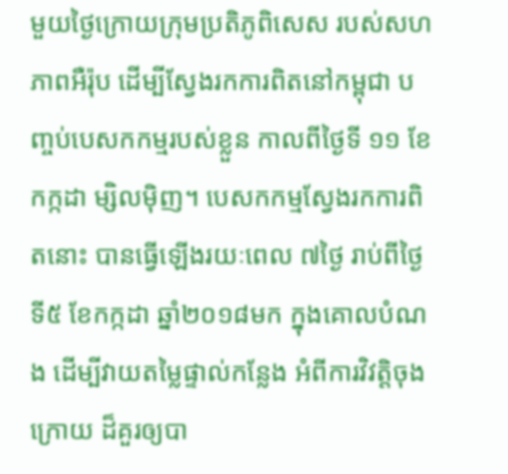មួយថ្ងៃក្រោយក្រុមប្រតិភូពិសេស របស់សហភាពអឺរ៉ុប ដើម្បីស្វែងរកការពិតនៅកម្ពុជា បញ្ចប់បេសកកម្មរបស់ខ្លួន កាលពីថ្ងៃទី ១១ ខែកក្កដា ម្សិលម៉ិញ។ បេសកកម្មស្វែងរកការពិតនោះ បានធ្វើឡើងរយៈពេល ៧ថ្ងៃ រាប់ពីថ្ងៃទី៥ ខែកក្កដា ឆ្នាំ២០១៨មក ក្នុងគោលបំណង ដើម្បីវាយតម្លៃផ្ទាល់កន្លែង អំពីការវិវត្តិចុងក្រោយ ដ៏គួរឲ្យបា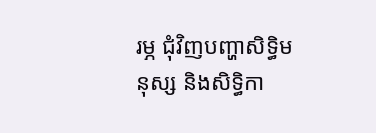រម្ភ ជុំវិញបញ្ហាសិទ្ធិមនុស្ស និងសិទ្ធិកា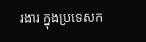រងារ ក្នុងប្រទេសក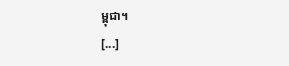ម្ពុជា។
[...]